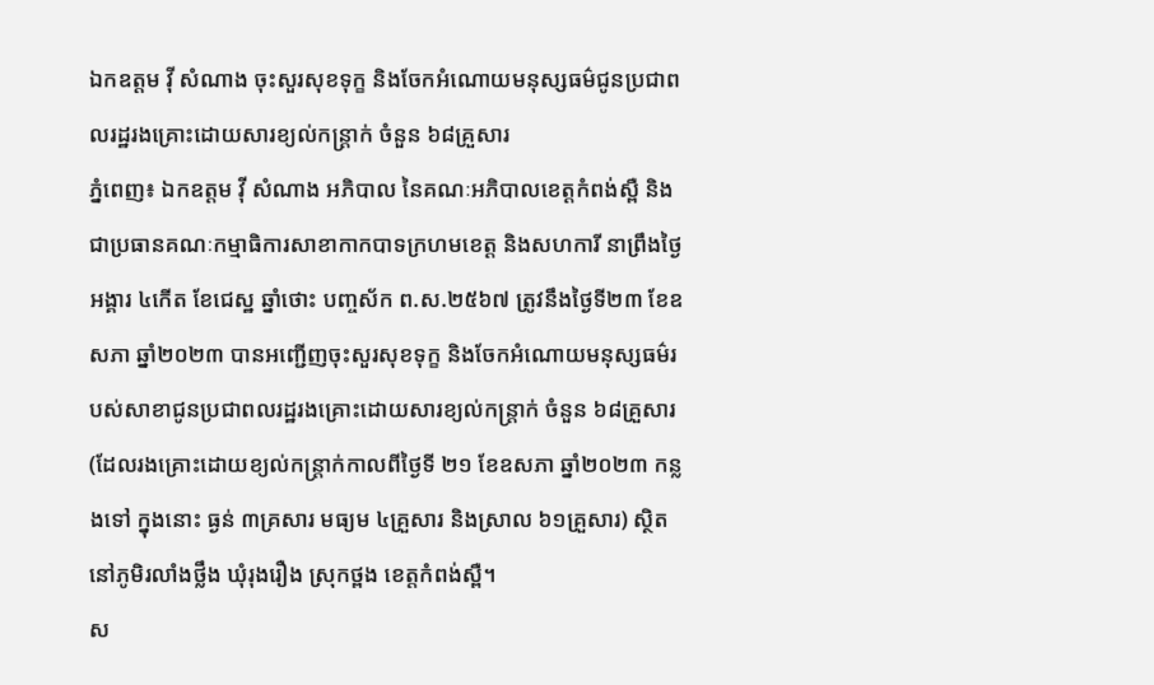ឯកឧត្តម វ៉ី សំណាង ចុះសួរសុខទុក្ខ និងចែកអំណោយមនុស្សធម៌ជូនប្រជាពលរដ្ឋរងគ្រោះដោយសារខ្យល់កន្ត្រាក់ ចំនួន ៦៨គ្រួសារ
ភ្នំពេញ៖ ឯកឧត្តម វ៉ី សំណាង អភិបាល នៃគណៈអភិបាលខេត្តកំពង់ស្ពឺ និងជាប្រធានគណៈកម្មាធិការសាខាកាកបាទក្រហមខេត្ត និងសហការី នាព្រឹងថ្ងៃអង្គារ ៤កើត ខែជេស្ឋ ឆ្នាំថោះ បញ្ចស័ក ព.ស.២៥៦៧ ត្រូវនឹងថ្ងៃទី២៣ ខែឧសភា ឆ្នាំ២០២៣ បានអញ្ជើញចុះសួរសុខទុក្ខ និងចែកអំណោយមនុស្សធម៌របស់សាខាជូនប្រជាពលរដ្ឋរងគ្រោះដោយសារខ្យល់កន្ត្រាក់ ចំនួន ៦៨គ្រួសារ (ដែលរងគ្រោះដោយខ្យល់កន្ត្រាក់កាលពីថ្ងៃទី ២១ ខែឧសភា ឆ្នាំ២០២៣ កន្លងទៅ ក្នុងនោះ ធ្ងន់ ៣គ្រសារ មធ្យម ៤គ្រួសារ និងស្រាល ៦១គ្រួសារ) ស្ថិតនៅភូមិរលាំងថ្លឹង ឃុំរុងរឿង ស្រុកថ្ពង ខេត្តកំពង់ស្ពឺ។
ស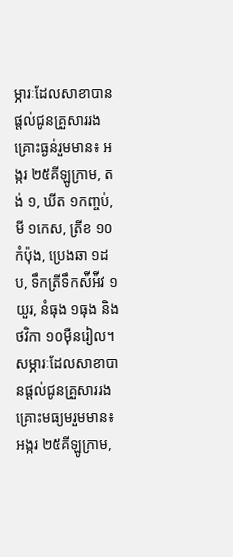ម្ភារៈដែលសាខាបានផ្តល់ជូនគ្រួសាររងគ្រោះធ្ងន់រួមមាន៖ អង្ករ ២៥គីឡូក្រាម, តង់ ១, ឃីត ១កញ្ចប់, មី ១កេស, ត្រីខ ១០កំប៉ុង, ប្រេងឆា ១ដប, ទឹកត្រីទឹកស៉ីអ៉ីវ ១យួរ, នំធុង ១ធុង និងថវិកា ១០ម៉ឺនរៀល។
សម្ភារៈដែលសាខាបានផ្តល់ជូនគ្រួសាររងគ្រោះមធ្យមរួមមាន៖ អង្ករ ២៥គីឡូក្រាម,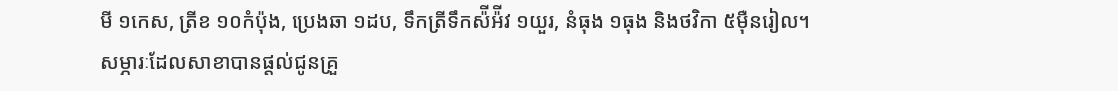មី ១កេស, ត្រីខ ១០កំប៉ុង, ប្រេងឆា ១ដប, ទឹកត្រីទឹកស៉ីអ៉ីវ ១យួរ, នំធុង ១ធុង និងថវិកា ៥ម៉ឺនរៀល។
សម្ភារៈដែលសាខាបានផ្តល់ជូនគ្រួ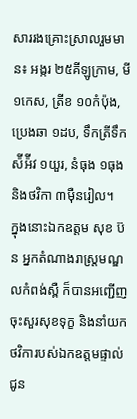សាររងគ្រោះស្រាលរួមមាន៖ អង្ករ ២៥គីឡូក្រាម, មី ១កេស, ត្រីខ ១០កំប៉ុង, ប្រេងឆា ១ដប, ទឹកត្រីទឹកស៉ីអ៉ីវ ១យួរ, នំធុង ១ធុង និងថវិកា ៣ម៉ឺនរៀល។
ក្នុងនោះឯកឧត្តម សុខ ប៊ន អ្នកតំណាងរាស្ត្រមណ្ឌលកំពង់ស្ពឺ ក៏បានអញ្ជើញចុះសួរសុខទុក្ខ និងនាំយកថវិការបស់ឯកឧត្តមផ្ទាល់ជូន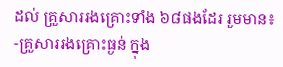ដល់ គ្រួសាររងគ្រោះទាំង ៦៨ផងដែរ រួមមាន៖
-គ្រួសាររងគ្រោះធ្ងន់ ក្នុង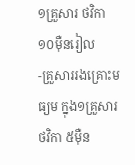១គ្រួសារ ថវិកា ១០ម៉ឺនរៀល
-គ្រួសាររងគ្រោះមធ្យម ក្នុង១គ្រួសារ ថវិកា ៥ម៉ឺន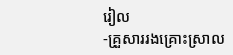រៀល
-គ្រួសាររងគ្រោះស្រាល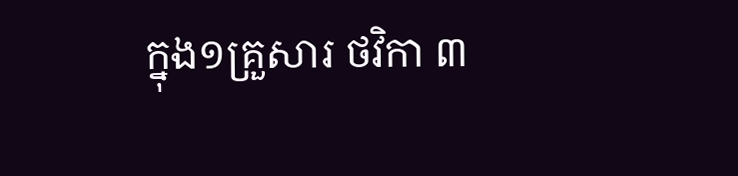ក្នុង១គ្រួសារ ថវិកា ៣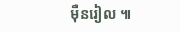ម៉ឺនរៀល ៕